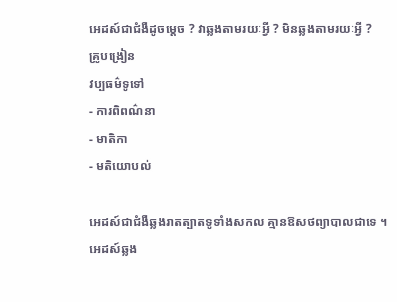អេដស៍ជាជំងឺដូចម្តេច ? វាឆ្លងតាមរយៈអ្វី ? មិនឆ្លងតាមរយៈអ្វី ?
គ្រូបង្រៀន
វប្បធម៌ទូទៅ
- ការពិពណ៌នា
- មាតិកា
- មតិយោបល់

អេដស៍ជាជំងឺឆ្លងរាតត្បាតទូទាំងសកល គ្មានឱសថព្យាបាលជាទេ ។
អេដស៍ឆ្លង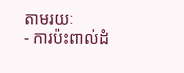តាមរយៈ
- ការប៉ះពាល់ដំ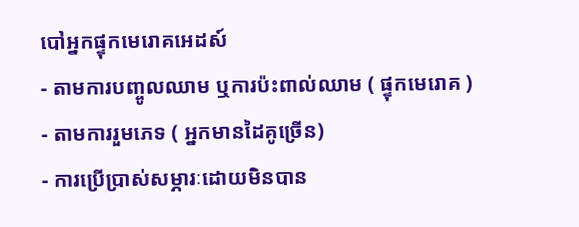បៅអ្នកផ្ទុកមេរោគអេដស៍
- តាមការបញ្ចូលឈាម ឬការប៉ះពាល់ឈាម ( ផ្ទុកមេរោគ )
- តាមការរួមភេទ ( អ្នកមានដៃគូច្រើន)
- ការប្រើប្រាស់សម្ភារៈដោយមិនបាន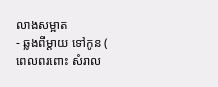លាងសម្អាត
- ឆ្លងពីម្តាយ ទៅកូន ( ពេលពរពោះ សំរាល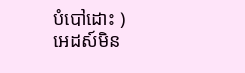បំបៅដោះ )
អេដស៍មិន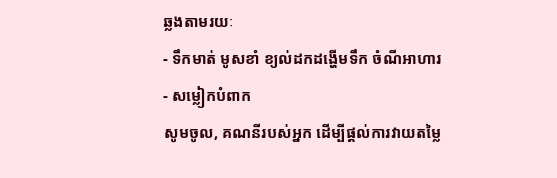ឆ្លងតាមរយៈ
- ទឹកមាត់ មូសខាំ ខ្យល់ដកដង្ហើមទឹក ចំណីអាហារ
- សម្លៀកបំពាក
សូមចូល, គណនីរបស់អ្នក ដើម្បីផ្តល់ការវាយតម្លៃ